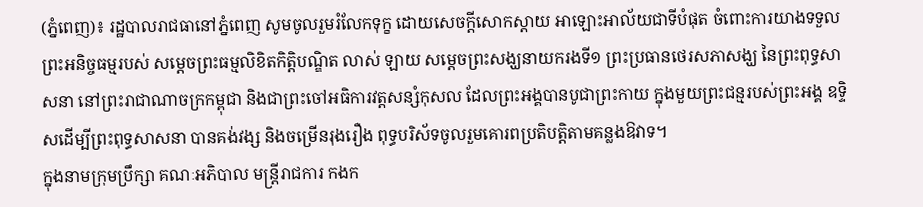(ភ្នំពេញ)៖ រដ្ឋបាលរាជធានៅភ្នំពេញ សូមចូលរួមរំលែកទុក្ខ ដោយសេចក្តីសោកស្តាយ អាឡោះអាល័យជាទីបំផុត ចំពោះការយាងទទួល ព្រះអនិច្ចធម្មរបស់ សម្តេចព្រះធម្មលិខិតកិត្តិបណ្ឌិត លាស់ ឡាយ សម្តេចព្រះសង្ឃនាយករងទី១ ព្រះប្រធានថេរសភាសង្ឃ នៃព្រះពុទ្ធសាសនា នៅព្រះរាជាណាចក្រកម្ពុជា និងជាព្រះចៅអធិការវត្តសន្សំកុសល ដែលព្រះអង្គបានបូជាព្រះកាយ ក្នុងមួយព្រះជន្មរបស់ព្រះអង្គ ឧទ្ទិសដើម្បីព្រះពុទ្ធសាសនា បានគង់វង្ស និងចម្រើនរុងរឿង ពុទ្ធបរិស័ទចូលរួមគោរពប្រតិបត្តិតាមគន្លងឱវាទ។
ក្នុងនាមក្រុមប្រឹក្សា គណៈអភិបាល មន្ត្រីរាជការ កងក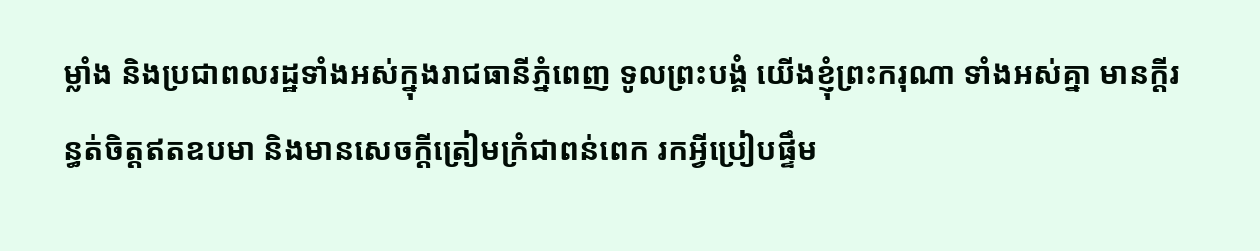ម្លាំង និងប្រជាពលរដ្ឋទាំងអស់ក្នុងរាជធានីភ្នំពេញ ទូលព្រះបង្គំ យើងខ្ញុំព្រះករុណា ទាំងអស់គ្នា មានក្តីរន្ធត់ចិត្តឥតឧបមា និងមានសេចក្តីត្រៀមក្រំជាពន់ពេក រកអ្វីប្រៀបផ្ទឹម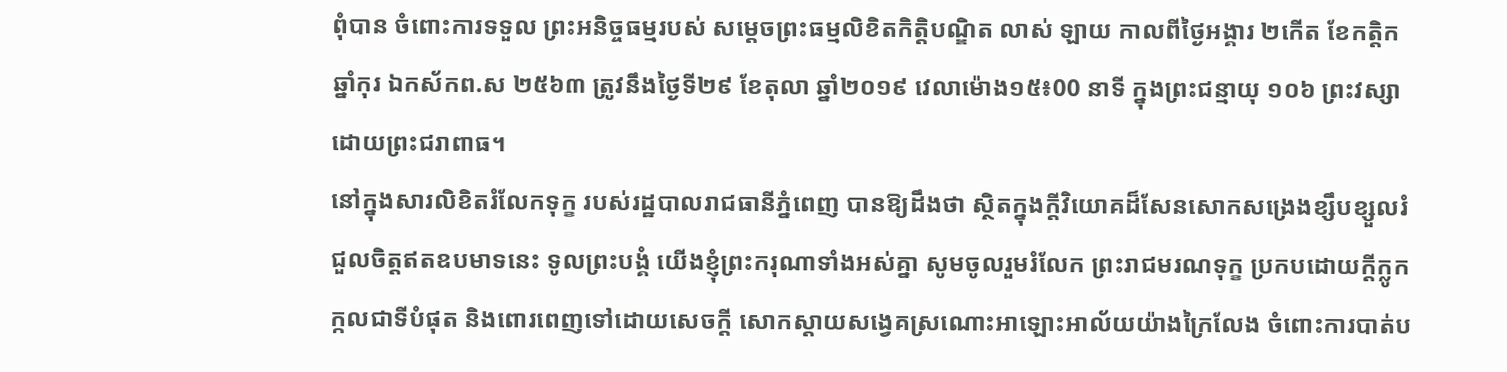ពុំបាន ចំពោះការទទួល ព្រះអនិច្ចធម្មរបស់ សម្តេចព្រះធម្មលិខិតកិត្តិបណ្ឌិត លាស់ ឡាយ កាលពីថ្ងៃអង្គារ ២កើត ខែកត្តិក ឆ្នាំកុរ ឯកស័កព.ស ២៥៦៣ ត្រូវនឹងថ្ងៃទី២៩ ខែតុលា ឆ្នាំ២០១៩ វេលាម៉ោង១៥៖00 នាទី ក្នុងព្រះជន្មាយុ ១០៦ ព្រះវស្សា ដោយព្រះជរាពាធ។
នៅក្នុងសារលិខិតរំលែកទុក្ខ របស់រដ្ឋបាលរាជធានីភ្នំពេញ បានឱ្យដឹងថា ស្ថិតក្នុងក្តីវិយោគដ៏សែនសោកសង្រេងខ្សឹបខ្សួលរំជួលចិត្តឥតឧបមាទនេះ ទូលព្រះបង្គំ យើងខ្ញុំព្រះករុណាទាំងអស់គ្នា សូមចូលរួមរំលែក ព្រះរាជមរណទុក្ខ ប្រកបដោយក្តីក្លូកក្កលជាទីបំផុត និងពោរពេញទៅដោយសេចក្តី សោកស្ដាយសង្វេគស្រណោះអាឡោះអាល័យយ៉ាងក្រៃលែង ចំពោះការបាត់ប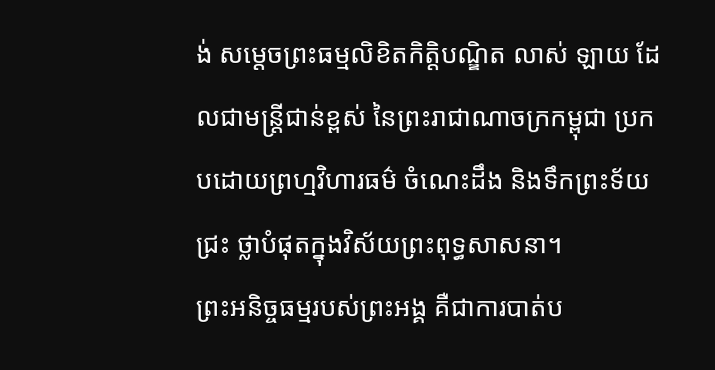ង់ សម្ដេចព្រះធម្មលិខិតកិត្តិបណ្ឌិត លាស់ ឡាយ ដែលជាមន្ត្រីជាន់ខ្ពស់ នៃព្រះរាជាណាចក្រកម្ពុជា ប្រកបដោយព្រហ្មវិហារធម៌ ចំណេះដឹង និងទឹកព្រះទ័យជ្រះ ថ្លាបំផុតក្នុងវិស័យព្រះពុទ្ធសាសនា។
ព្រះអនិច្ចធម្មរបស់ព្រះអង្គ គឺជាការបាត់ប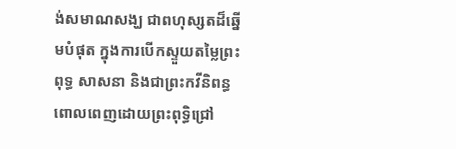ង់សមាណសង្ឃ ជាពហុស្សតដ៏ឆ្នើមបំផុត ក្នុងការបើកស្ទួយតម្លៃព្រះពុទ្ធ សាសនា និងជាព្រះកវីនិពន្ធ ពោលពេញដោយព្រះពុទ្ធិជ្រៅ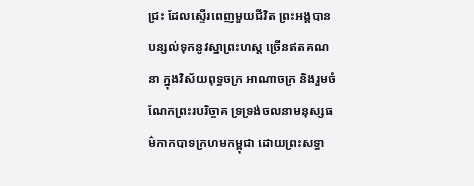ជ្រះ ដែលស្ទើរពេញមួយជីវិត ព្រះអង្គបានបន្សល់ទុកនូវស្នាព្រះហស្ត ច្រើនឥតគណនា ក្នុងវិស័យពុទ្ធចក្រ អាណាចក្រ និងរួមចំណែកព្រះរបរិច្ចាគ ទ្រទ្រង់ចលនាមនុស្សធម៌កាកបាទក្រហមកម្ពុជា ដោយព្រះសទ្ធា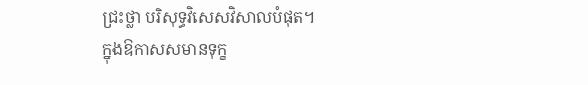ជ្រះថ្លា បរិសុទ្ធវិសេសវិសាលបំផុត។
ក្នុងឱកាសសមានទុក្ខ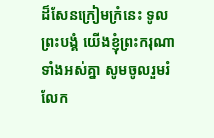ដ៏សែនក្រៀមក្រំនេះ ទូលព្រះបង្គំ យើងខ្ញុំព្រះករុណាទាំងអស់គ្នា សូមចូលរួមរំលែក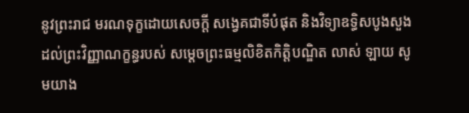នូវព្រះរាជ មរណទុក្ខដោយសេចក្តី សង្វេគជាទីបំផុត និងវិទ្យាឧទ្ធិសបូងសួងដល់ព្រះវិញ្ញាណក្ខន្ធរបស់ សម្តេចព្រះធម្មលិខិតកិត្តិបណ្ឌិត លាស់ ឡាយ សូមយាង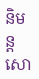និមន្តសោ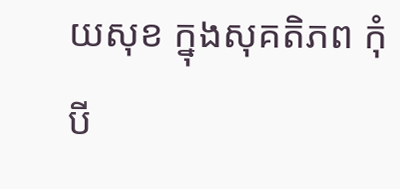យសុខ ក្នុងសុគតិភព កុំបី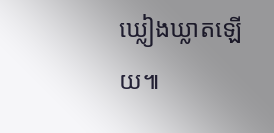ឃ្លៀងឃ្លាតឡើយ៕